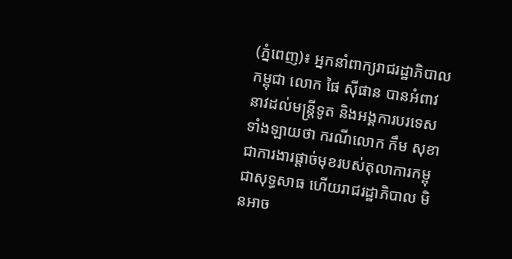(ភ្នំពេញ)៖ អ្នកនាំពាក្យរាជរដ្ឋាភិបាលកម្ពុជា លោក ផៃ ស៊ីផាន បានអំពាវនាវដល់មន្រ្តីទូត និងអង្គការបរទេសទាំងឡាយថា ករណីលោក កឹម សុខា ជាការងារផ្តាច់មុខរបស់តុលាការកម្ពុជាសុទ្ធសាធ ហើយរាជរដ្ឋាភិបាល មិនអាច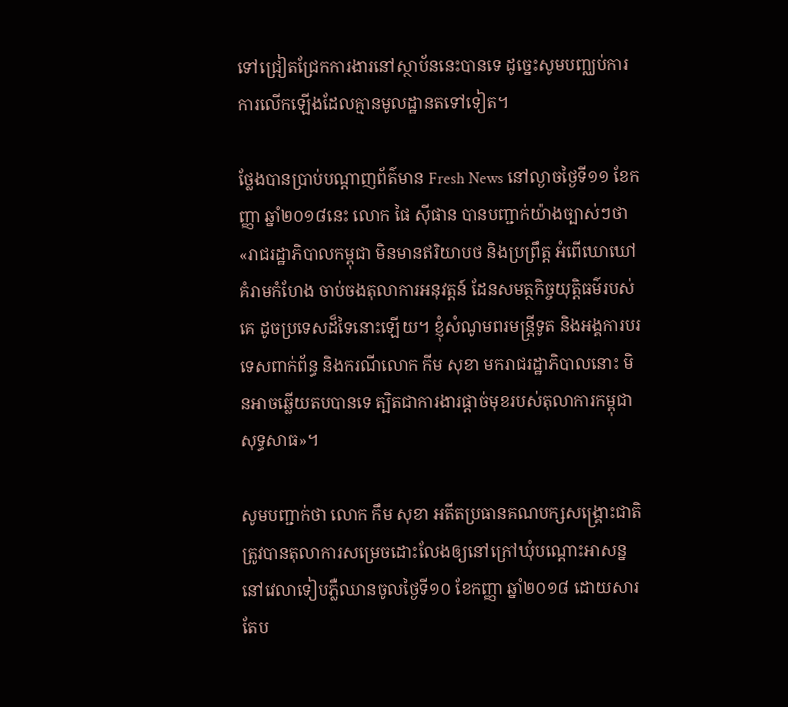ទៅជ្រៀតជ្រែកការងារនៅស្ថាប័ននេះបានទេ ដូច្នេះសូមបញ្ឈប់ការការលើកឡើងដែលគ្មានមូលដ្ឋានតទៅទៀត។

ថ្លែងបានប្រាប់បណ្តាញព័ត៌មាន Fresh News នៅល្ងាចថ្ងៃទី១១ ខែកញ្ញា ឆ្នាំ២០១៨នេះ លោក ផៃ ស៊ីផាន បានបញ្ជាក់យ៉ាងច្បាស់ៗថា «រាជរដ្ឋាភិបាលកម្ពុជា មិនមានឥរិយាបថ និងប្រព្រឹត្ត អំពើឃោឃៅគំរាមកំហែង ចាប់ចងតុលាការអនុវត្តន៍ ដែនសមត្ថកិច្ចយុត្តិធម៌របស់គេ ដូចប្រទេសដ៏ទៃនោះឡើយ។ ខ្ញុំសំណូមពរមន្រ្តីទូត និងអង្គការបរទេសពាក់ព័ន្ធ និងករណីលោក កីម សុខា មករាជរដ្ឋាភិបាលនោះ មិនអាចឆ្លើយតបបានទេ ត្បិតជាការងារផ្តាច់មុខរបស់តុលាការកម្ពុជាសុទ្ធសាធ»។

សូមបញ្ជាក់ថា លោក កឹម សុខា អតីតប្រធានគណបក្សសង្រ្គោះជាតិ ត្រូវបានតុលាការសម្រេចដោះលែងឲ្យនៅក្រៅឃុំបណ្តោះអាសន្ន នៅវេលាទៀបភ្លឺឈានចូលថ្ងៃទី១០ ខែកញ្ញា ឆ្នាំ២០១៨ ដោយសារតែប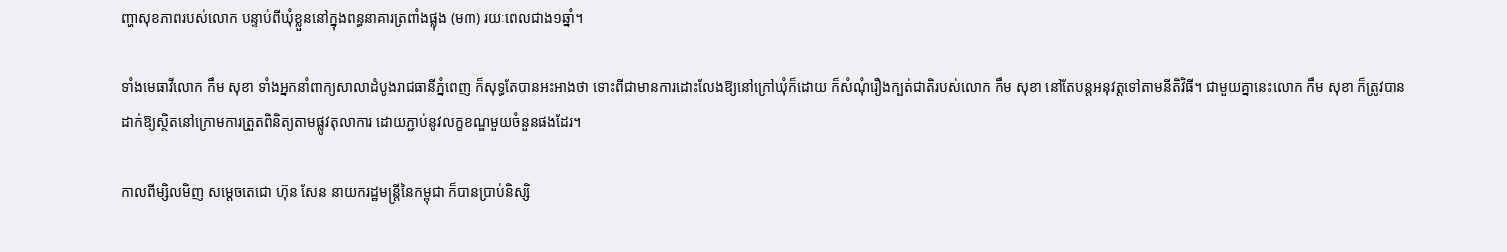ញ្ហាសុខភាពរបស់លោក បន្ទាប់ពីឃុំខ្លួននៅក្នុងពន្ធនាគារត្រពាំងផ្លុង (ម៣) រយៈពេលជាង១ឆ្នាំ។

ទាំងមេធាវីលោក កឹម សុខា ទាំងអ្នកនាំពាក្យសាលាដំបូងរាជធានីភ្នំពេញ ក៏សុទ្ធតែបានអះអាងថា ទោះពីជាមានការដោះលែងឱ្យនៅក្រៅឃុំក៏ដោយ ក៏សំណុំរឿងក្បត់ជាតិរបស់លោក កឹម សុខា នៅតែបន្តអនុវត្តទៅតាមនីតិវិធី។ ជាមួយគ្នានេះលោក កឹម សុខា ក៏ត្រូវបានដាក់ឱ្យស្ថិតនៅក្រោមការត្រួតពិនិត្យតាមផ្លូវតុលាការ ដោយភ្ជាប់នូវលក្ខខណ្ឌមួយចំនួនផងដែរ។

កាលពីម្សិលមិញ សម្តេចតេជោ ហ៊ុន សែន នាយករដ្ឋមន្រ្តីនៃកម្ពុជា ក៏បានប្រាប់និស្សិ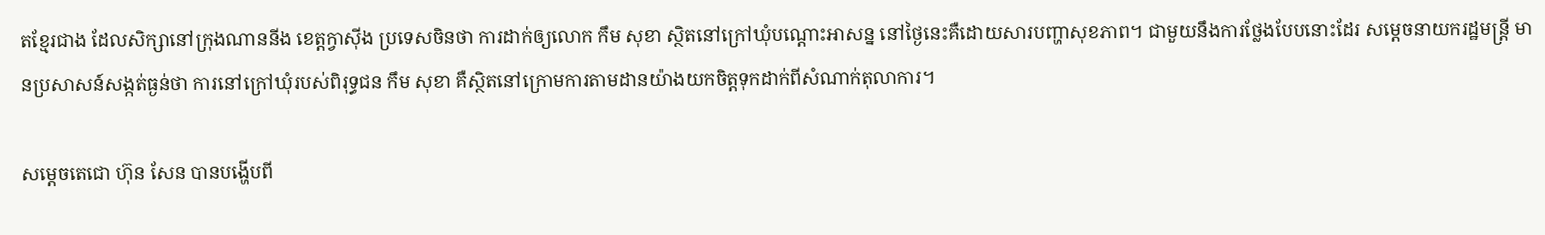តខ្មែរជាង ដែលសិក្សានៅក្រុងណាននីង ខេត្តក្វាស៊ីង ប្រទេសចិនថា ការដាក់ឲ្យលោក កឹម សុខា ស្ថិតនៅក្រៅឃុំបណ្តោះអាសន្ន នៅថ្ងៃនេះគឺដោយសារបញ្ហាសុខភាព។ ជាមួយនឹងការថ្លែងបែបនោះដែរ សម្តេចនាយករដ្ឋមន្រ្តី មានប្រសាសន៍សង្កត់ធ្ងន់ថា ការនៅក្រៅឃុំរបស់ពិរុទ្ធជន កឹម សុខា គឺស្ថិតនៅក្រោមការតាមដានយ៉ាងយកចិត្តទុកដាក់ពីសំណាក់តុលាការ។

សម្តេចតេជោ ហ៊ុន សែន បានបង្ហើបពី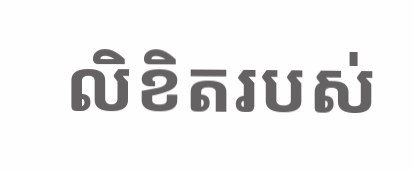លិខិតរបស់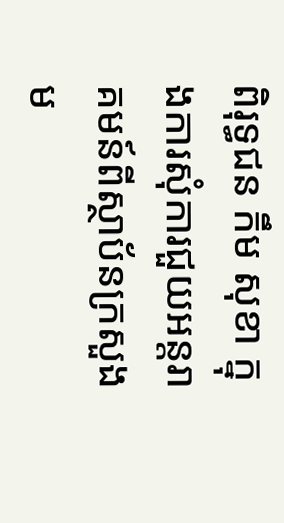ពិរុទ្ធជន កឹម សុខា ក្នុងការសុំការជួយអន្តរាគមន៍ពីស្ថាប័នក្រសួងម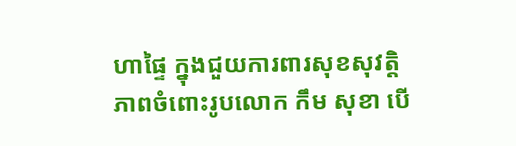ហាផ្ទៃ ក្នុងជួយការពារសុខសុវត្តិភាពចំពោះរូបលោក កឹម សុខា បើ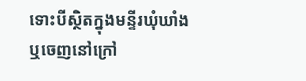ទោះបីស្ថិតក្នុងមន្ទីរឃុំឃាំង ឬចេញនៅក្រៅ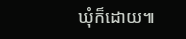ឃុំក៏ដោយ៕